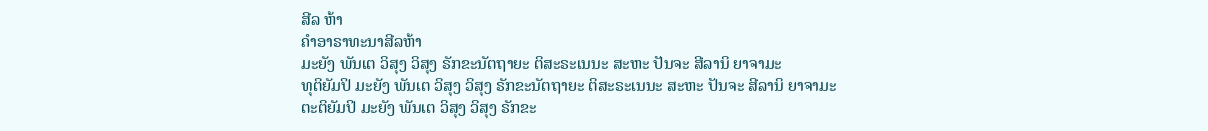ສີລ ຫ້າ
ຄຳອາຣາທະນາສີລຫ້າ
ມະຍັງ ພັນເຕ ວິສຸງ ວິສຸງ ຣັກຂະນັຕຖາຍະ ຕິສະຣະເນນະ ສະຫະ ປັນຈະ ສີລານິ ຍາຈາມະ
ທຸຕິຍັມປິ ມະຍັງ ພັນເຕ ວິສຸງ ວິສຸງ ຣັກຂະນັຕຖາຍະ ຕິສະຣະເນນະ ສະຫະ ປັນຈະ ສີລານິ ຍາຈາມະ
ຕະຕິຍັມປິ ມະຍັງ ພັນເຕ ວິສຸງ ວິສຸງ ຣັກຂະ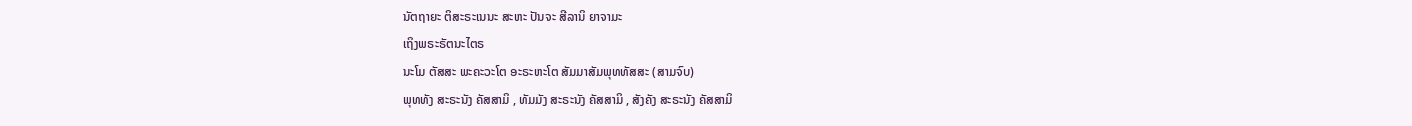ນັຕຖາຍະ ຕິສະຣະເນນະ ສະຫະ ປັນຈະ ສີລານິ ຍາຈາມະ
ເຖິງພຣະຣັຕນະໄຕຣ
ນະໂມ ຕັສສະ ພະຄະວະໂຕ ອະຣະຫະໂຕ ສັມມາສັມພຸທທັສສະ (ສາມຈົບ)
ພຸທທັງ ສະຣະນັງ ຄັສສາມິ , ທັມມັງ ສະຣະນັງ ຄັສສາມິ , ສັງຄັງ ສະຣະນັງ ຄັສສາມິ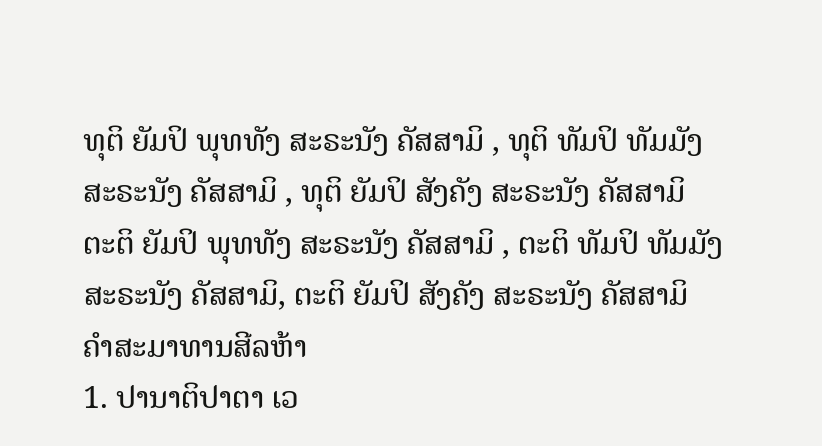ທຸຕິ ຍັມປິ ພຸທທັງ ສະຣະນັງ ຄັສສາມິ , ທຸຕິ ທັມປິ ທັມມັງ ສະຣະນັງ ຄັສສາມິ , ທຸຕິ ຍັມປິ ສັງຄັງ ສະຣະນັງ ຄັສສາມິ
ຕະຕິ ຍັມປິ ພຸທທັງ ສະຣະນັງ ຄັສສາມິ , ຕະຕິ ທັມປິ ທັມມັງ ສະຣະນັງ ຄັສສາມິ, ຕະຕິ ຍັມປິ ສັງຄັງ ສະຣະນັງ ຄັສສາມິ
ຄຳສະມາທານສີລຫ້າ
1. ປານາຕິປາຕາ ເວ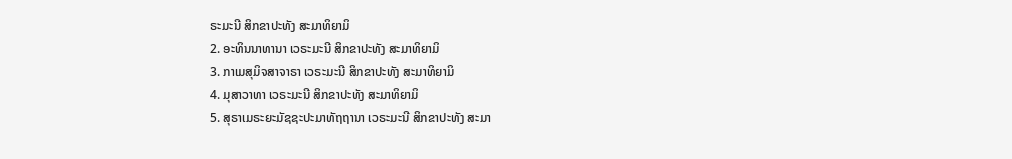ຣະມະນີ ສິກຂາປະທັງ ສະມາທິຍາມິ
2. ອະທິນນາທານາ ເວຣະມະນີ ສິກຂາປະທັງ ສະມາທິຍາມິ
3. ກາເມສຸມິຈສາຈາຣາ ເວຣະມະນີ ສິກຂາປະທັງ ສະມາທິຍາມິ
4. ມຸສາວາທາ ເວຣະມະນີ ສິກຂາປະທັງ ສະມາທິຍາມິ
5. ສຸຣາເມຣະຍະມັຊຊະປະມາທັຖຖານາ ເວຣະມະນີ ສິກຂາປະທັງ ສະມາ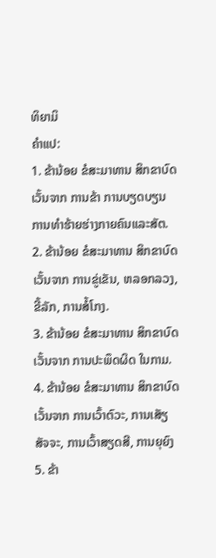ທິຍາມິ
ຄຳແປ:
1. ຂ້ານ້ອຍ ຂໍສະມາທານ ສິກຂາບົດ ເວັ້ນຈາກ ການຂ້າ ການບຽດບຽນ ການທຳຮ້າຍຮ່າງກາຍຄົນແລະສັຕ.
2. ຂ້ານ້ອຍ ຂໍສະມາທານ ສິກຂາບົດ ເວັ້ນຈາກ ການຂູ່ເຂັນ, ຫລອກລວງ, ຂີ້ລັກ, ການສໍ້ໂກງ.
3. ຂ້ານ້ອຍ ຂໍສະມາທານ ສິກຂາບົດ ເວັ້ນຈາກ ການປະພຶດຜິດ ໃນກາມ.
4. ຂ້ານ້ອຍ ຂໍສະມາທານ ສິກຂາບົດ ເວັ້ນຈາກ ການເວົ້າຕົວະ, ການເສັຽສັຈຈະ, ການເວົ້າສຽດສີ, ການຍຸຍົງ
5. ຂ້າ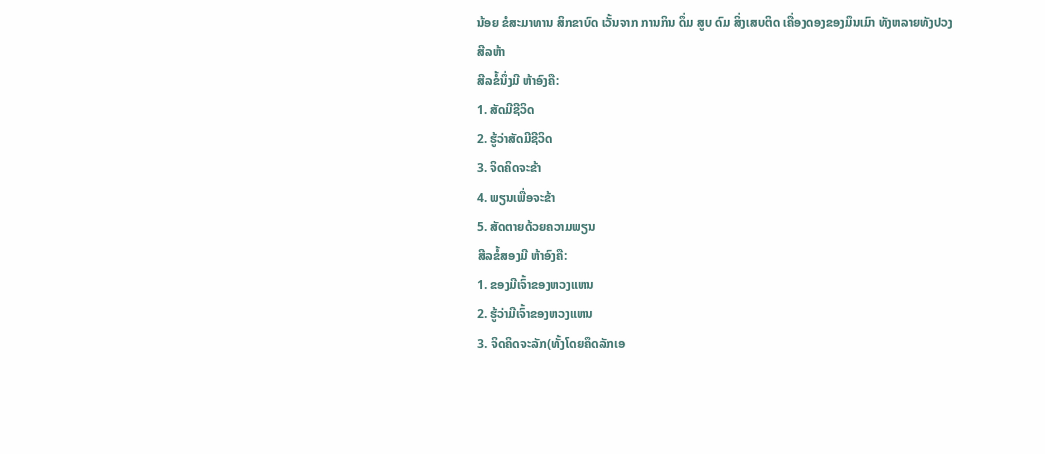ນ້ອຍ ຂໍສະມາທານ ສິກຂາບົດ ເວັ້ນຈາກ ການກິນ ດຶ່ມ ສູບ ດົມ ສິ່ງເສບຕິດ ເຄື່ອງດອງຂອງມຶນເມົາ ທັງຫລາຍທັງປວງ
ສີລຫ້າ
ສີລຂໍ້ນຶ່ງມີ ຫ້າອົງຄື:
1. ສັດມີຊີວິດ
2. ຮູ້ວ່າສັດມີຊີວິດ
3. ຈິດຄິດຈະຂ້າ
4. ພຽນເພື່ອຈະຂ້າ
5. ສັດຕາຍດ້ວຍຄວາມພຽນ
ສີລຂໍ້ສອງມີ ຫ້າອົງຄື:
1. ຂອງມີເຈົ້າຂອງຫວງແຫນ
2. ຮູ້ວ່າມີເຈົ້າຂອງຫວງແຫນ
3. ຈິດຄິດຈະລັກ(ທັ້ງໂດຍຄຶດລັກເອ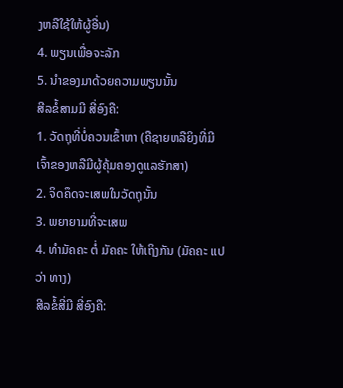ງຫລືໃຊ້ໃຫ້ຜູ້ອື່ນ)
4. ພຽນເພື່ອຈະລັກ
5. ນຳຂອງມາດ້ວຍຄວາມພຽນນັ້ນ
ສີລຂໍ້ສາມມີ ສີ່ອົງຄື:
1. ວັດຖຸທີ່ບໍ່ຄວນເຂົ້າຫາ (ຄືຊາຍຫລືຍິງທີ່ມີເຈົ້າຂອງຫລືມີຜູ້ຄຸ້ມຄອງດູແລຮັກສາ)
2. ຈິດຄຶດຈະເສພໃນວັດຖຸນັ້ນ
3. ພຍາຍາມທີ່ຈະເສພ
4. ທຳມັຄຄະ ຕໍ່ ມັຄຄະ ໃຫ້ເຖິງກັນ (ມັຄຄະ ແປວ່າ ທາງ)
ສີລຂໍ້ສີ່ມີ ສີ່ອົງຄື: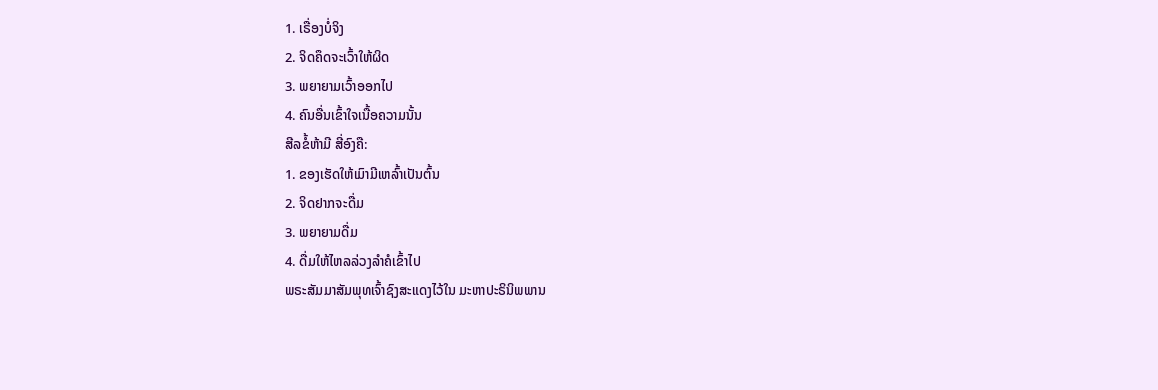1. ເຣື່ອງບໍ່ຈິງ
2. ຈິດຄຶດຈະເວົ້າໃຫ້ຜິດ
3. ພຍາຍາມເວົ້າອອກໄປ
4. ຄົນອື່ນເຂົ້າໃຈເນື້ອຄວາມນັ້ນ
ສີລຂໍ້ຫ້າມີ ສີ່ອົງຄື:
1. ຂອງເຮັດໃຫ້ເມົາມີເຫລົ້າເປັນຕົ້ນ
2. ຈິດຢາກຈະດື່ມ
3. ພຍາຍາມດື່ມ
4. ດື່ມໃຫ້ໄຫລລ່ວງລຳຄໍເຂົ້າໄປ
ພຣະສັມມາສັມພຸທເຈົ້າຊົງສະແດງໄວ້ໃນ ມະຫາປະຣິນິພພານ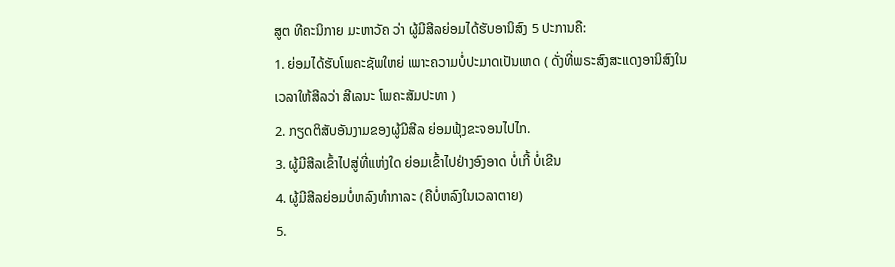ສູຕ ທີຄະນິກາຍ ມະຫາວັຄ ວ່າ ຜູ້ມີສີລຍ່ອມໄດ້ຮັບອານິສົງ 5 ປະການຄື:
1. ຍ່ອມໄດ້ຮັບໂພຄະຊັພໃຫຍ່ ເພາະຄວາມບໍ່ປະມາດເປັນເຫດ ( ດັ່ງທີ່ພຣະສົງສະແດງອານິສົງໃນ
ເວລາໃຫ້ສີລວ່າ ສີເລນະ ໂພຄະສັມປະທາ )
2. ກຽດຕິສັບອັນງາມຂອງຜູ້ມີສີລ ຍ່ອມຟຸ້ງຂະຈອນໄປໄກ.
3. ຜູ້ມີສີລເຂົ້າໄປສູ່ທີ່ແຫ່ງໃດ ຍ່ອມເຂົ້າໄປຢ່າງອົງອາດ ບໍ່ເກີ້ ບໍ່ເຂີນ
4. ຜູ້ມີສີລຍ່ອມບໍ່ຫລົງທຳກາລະ (ຄືບໍ່ຫລົງໃນເວລາຕາຍ)
5.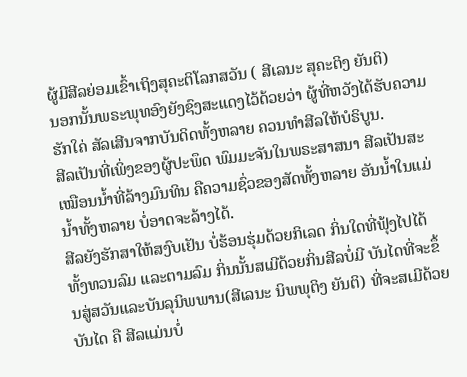ຜູ້ມີສີລຍ່ອມເຂົ້າເຖິງສຸຄະຕິໂລກສວັນ ( ສີເລນະ ສຸຄະຕິງ ຍັນຕິ)
ນອກນັ້ນພຣະພຸທອົງຍັງຊົງສະແດງໄວ້ດ້ວຍວ່າ ຜູ້ທີ່ຫວັງໄດ້ຮັບຄວາມຮັກໃຄ່ ສັລເສີນຈາກບັນດິດທັ້ງຫລາຍ ຄວນທຳສີລໃຫ້ບໍຣິບູນ.
ສີລເປັນທີ່ເພິ່ງຂອງຜູ້ປະພຶດ ພົມມະຈັນໃນພຣະສາສນາ ສີລເປັນສະເໝືອນນໍ້າທີ່ລ້າງມົນທິນ ຄືຄວາມຊົ່ວຂອງສັດທັ້ງຫລາຍ ອັນນໍ້າໃນແມ່ນໍ້າທັ້ງຫລາຍ ບໍ່ອາດຈະລ້າງໄດ້.
ສີລຍັງຮັກສາໃຫ້ສງົບເຢັນ ບໍ່ຮ້ອນຮຸ່ມດ້ວຍກິເລດ ກິ່ນໃດທີ່ຟຸ້ງໄປໄດ້ທັ້ງທວນລົມ ແລະຕາມລົມ ກິ່ນນັ້ນສເມີດ້ວຍກິ່ນສີລບໍ່ມີ ບັນໄດທີ່ຈະຂຶ້ນສູ່ສວັນແລະບັນລຸນິພພານ(ສີເລນະ ນິພພຸຕິງ ຍັນຕິ) ທີ່ຈະສເມີດ້ວຍບັນໄດ ຄື ສີລແມ່ນບໍ່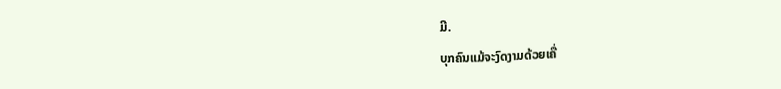ມີ.
ບຸກຄົນແມ້ຈະງົດງາມດ້ວຍເຄື່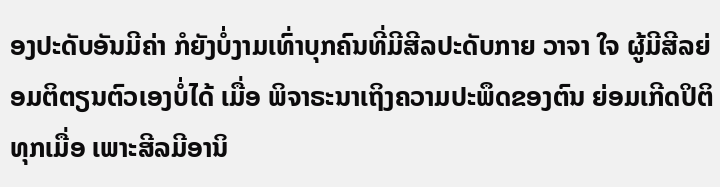ອງປະດັບອັນມີຄ່າ ກໍຍັງບໍ່ງາມເທົ່າບຸກຄົນທີ່ມີສີລປະດັບກາຍ ວາຈາ ໃຈ ຜູ້ມີສີລຍ່ອມຕິຕຽນຕົວເອງບໍ່ໄດ້ ເມື່ອ ພິຈາຣະນາເຖິງຄວາມປະພຶດຂອງຕົນ ຍ່ອມເກີດປິຕິທຸກເມື່ອ ເພາະສີລມີອານິ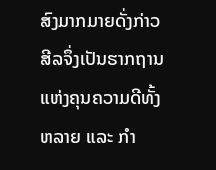ສົງມາກມາຍດັ່ງກ່າວ ສີລຈຶ່ງເປັນຮາກຖານແຫ່ງຄຸນຄວາມດີທັ້ງຫລາຍ ແລະ ກຳ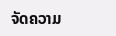ຈັດຄວາມ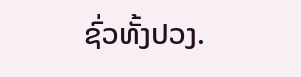ຊົ່ວທັ້ງປວງ.